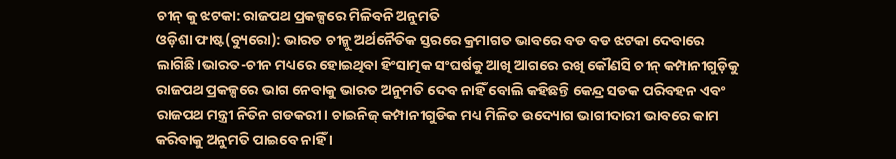ଚୀନ୍ କୁ ଝଟକା: ରାଜପଥ ପ୍ରକଳ୍ପରେ ମିଳିବନି ଅନୁମତି
ଓଡ଼ିଶା ଫାଷ୍ଟ(ବ୍ୟୁରୋ): ଭାରତ ଚୀନ୍କୁ ଅର୍ଥନୈତିକ ସ୍ତରରେ କ୍ରମାଗତ ଭାବରେ ବଡ ବଡ ଝଟକା ଦେବାରେ ଲାଗିଛି।ଭାରତ-ଚୀନ ମଧ୍ୟରେ ହୋଇଥିବା ହିଂସାତ୍ମକ ସଂଘର୍ଷକୁ ଆଖି ଆଗରେ ରଖି କୌଣସି ଚୀନ୍ କମ୍ପାନୀଗୁଡ଼ିକୁ ରାଜପଥ ପ୍ରକଳ୍ପରେ ଭାଗ ନେବାକୁ ଭାରତ ଅନୁମତି ଦେବ ନାହିଁ ବୋଲି କହିଛନ୍ତି କେନ୍ଦ୍ର ସଡକ ପରିବହନ ଏବଂ ରାଜପଥ ମନ୍ତ୍ରୀ ନିତିନ ଗଡକରୀ। ଚାଇନିଜ୍ କମ୍ପାନୀଗୁଡିକ ମଧ୍ୟ ମିଳିତ ଉଦ୍ୟୋଗ ଭାଗୀଦାରୀ ଭାବରେ କାମ କରିବାକୁ ଅନୁମତି ପାଇବେ ନାହିଁ ।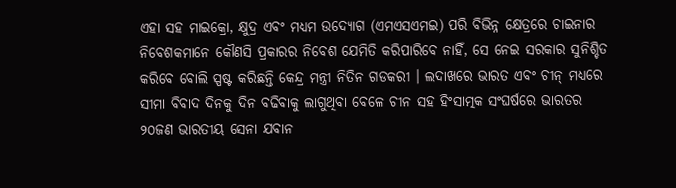ଏହା ସହ ମାଇକ୍ରୋ, କ୍ଷୁଦ୍ର ଏବଂ ମଧ୍ୟମ ଉଦ୍ୟୋଗ (ଏମଏସଏମଇ) ପରି ବିଭିନ୍ନ କ୍ଷେତ୍ରରେ ଚାଇନାର ନିବେଶକମାନେ କୌଣସି ପ୍ରକାରର ନିବେଶ ଯେମିତି କରିପାରିବେ ନାହିଁ, ସେ ନେଇ ସରକାର ସୁନିଶ୍ଚିତ କରିବେ ବୋଲି ସ୍ପଷ୍ଟ କରିଛନ୍ତି କେନ୍ଦ୍ର ମନ୍ତ୍ରୀ ନିତିନ ଗଡକରୀ । ଲଦାଖରେ ଭାରତ ଏବଂ ଚୀନ୍ ମଧ୍ୟରେ ସୀମା ବିବାଦ ଦିନକୁ ଦିନ ବଢିବାକୁ ଲାଗୁଥିବା ବେଳେ ଚୀନ ସହ ହିଂସାତ୍ମକ ସଂଘର୍ଷରେ ଭାରତର ୨୦ଜଣ ଭାରତୀୟ ସେନା ଯବାନ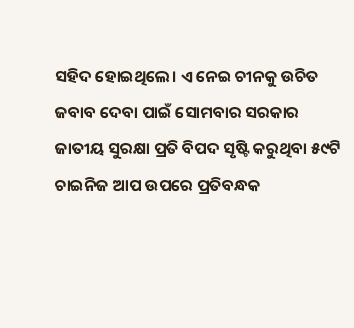ସହିଦ ହୋଇଥିଲେ। ଏ ନେଇ ଚୀନକୁ ଉଚିତ ଜବାବ ଦେବା ପାଇଁ ସୋମବାର ସରକାର ଜାତୀୟ ସୁରକ୍ଷା ପ୍ରତି ବିପଦ ସୃଷ୍ଟି କରୁଥିବା ୫୯ଟି ଚାଇନିଜ ଆପ ଉପରେ ପ୍ରତିବନ୍ଧକ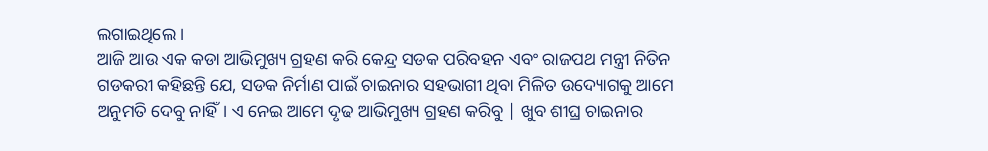ଲଗାଇଥିଲେ ।
ଆଜି ଆଉ ଏକ କଡା ଆଭିମୁଖ୍ୟ ଗ୍ରହଣ କରି କେନ୍ଦ୍ର ସଡକ ପରିବହନ ଏବଂ ରାଜପଥ ମନ୍ତ୍ରୀ ନିତିନ ଗଡକରୀ କହିଛନ୍ତି ଯେ, ସଡକ ନିର୍ମାଣ ପାଇଁ ଚାଇନାର ସହଭାଗୀ ଥିବା ମିଳିତ ଉଦ୍ୟୋଗକୁ ଆମେ ଅନୁମତି ଦେବୁ ନାହିଁ। ଏ ନେଇ ଆମେ ଦୃଢ ଆଭିମୁଖ୍ୟ ଗ୍ରହଣ କରିବୁ | ଖୁବ ଶୀଘ୍ର ଚାଇନାର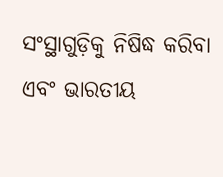ସଂସ୍ଥାଗୁଡ଼ିକୁ ନିଷିଦ୍ଧ କରିବା ଏବଂ ଭାରତୀୟ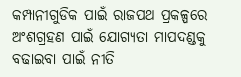କମ୍ପାନୀଗୁଡିକ ପାଇଁ ରାଜପଥ ପ୍ରକଳ୍ପରେ ଅଂଶଗ୍ରହଣ ପାଇଁ ଯୋଗ୍ୟତା ମାପଦଣ୍ଡକୁ ବଢାଇବା ପାଇଁ ନୀତି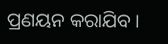ପ୍ରଣୟନ କରାଯିବ ।